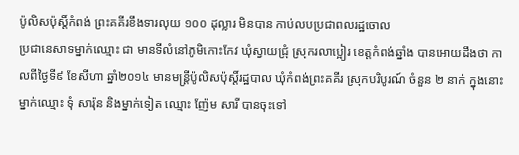ប៉ូលិសប៉ុស្តិ៍កំពង់ ព្រះគគីរខឹងទារលុយ ១០០ ដុល្លារ មិនបាន កាប់លបប្រជាពលរដ្ឋចោល
ប្រជានេសាទម្នាក់ឈ្មោះ ជា មានទីលំនៅភូមិកោះកែវ ឃុំស្វាយជ្រុំ ស្រុករលាប្អៀរ ខេត្តកំពង់ឆ្នាំង បានអោយដឹងថា កាលពីថ្ងៃទី៩ ខែសីហា ឆ្នាំ២០១៤ មានមន្ត្រីប៉ូលិសប៉ុស្តិ៍រដ្ឋបាល ឃុំកំពង់ព្រះគគីរ ស្រុកបរិបូរណ៍ ចំនួន ២ នាក់ ក្នុងនោះ ម្នាក់ឈ្មោះ ទុំ សារ៉ុន និងម្នាក់ទៀត ឈ្មោះ ញ៉ែម សារី បានចុះទៅ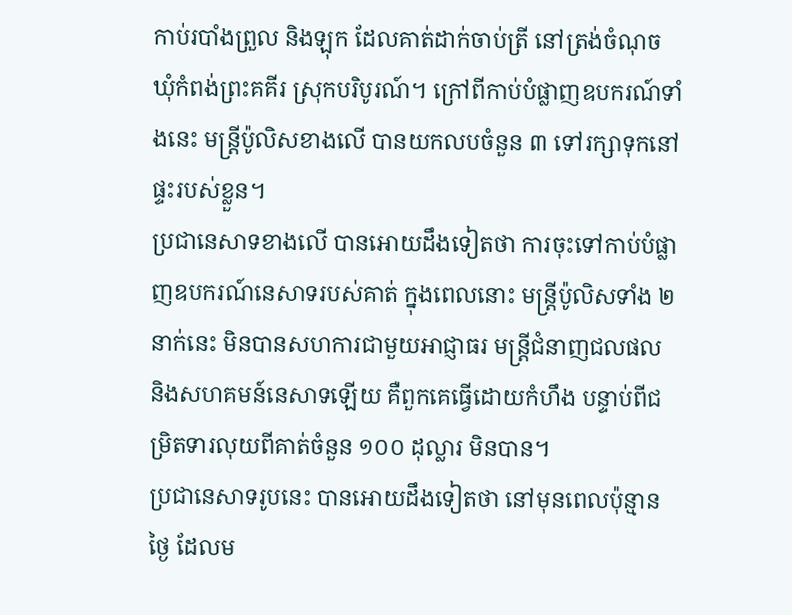កាប់របាំងព្រួល និងឡុក ដែលគាត់ដាក់ចាប់ត្រី នៅត្រង់ចំណុច ឃុំកំពង់ព្រះគគីរ ស្រុកបរិបូរណ៍។ ក្រៅពីកាប់បំផ្លាញឧបករណ៍ទាំងនេះ មន្ត្រីប៉ូលិសខាងលើ បានយកលបចំនួន ៣ ទៅរក្សាទុកនៅផ្ទះរបស់ខ្លួន។
ប្រជានេសាទខាងលើ បានអោយដឹងទៀតថា ការចុះទៅកាប់បំផ្លាញឧបករណ៍នេសាទរបស់គាត់ ក្នុងពេលនោះ មន្ត្រីប៉ូលិសទាំង ២ នាក់នេះ មិនបានសហការជាមួយអាជ្ញាធរ មន្ត្រីជំនាញជលផល និងសហគមន៍នេសាទឡើយ គឺពួកគេធ្វើដោយកំហឹង បន្ទាប់ពីជម្រិតទារលុយពីគាត់ចំនួន ១០០ ដុល្លារ មិនបាន។
ប្រជានេសាទរូបនេះ បានអោយដឹងទៀតថា នៅមុនពេលប៉ុន្មានថ្ងៃ ដែលម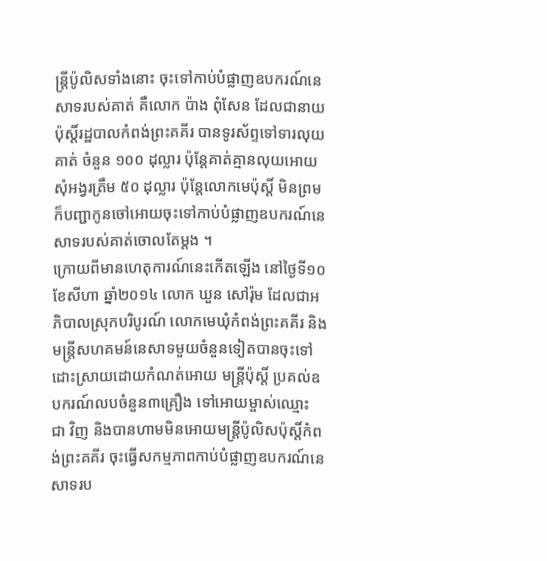ន្ត្រីប៉ូលិសទាំងនោះ ចុះទៅកាប់បំផ្លាញឧបករណ៍នេសាទរបស់គាត់ គឺលោក ប៉ាង ពុំសែន ដែលជានាយប៉ុស្តិ៍រដ្ឋបាលកំពង់ព្រះគគីរ បានទូរស័ព្ទទៅទារលុយគាត់ ចំនួន ១០០ ដុល្លារ ប៉ុន្តែគាត់គ្មានលុយអោយ សុំអង្វរត្រឹម ៥០ ដុល្លារ ប៉ុន្តែលោកមេប៉ុស្តិ៍ មិនព្រម ក៏បញ្ជាកូនចៅអោយចុះទៅកាប់បំផ្លាញឧបករណ៍នេសាទរបស់គាត់ចោលតែម្តង ។
ក្រោយពីមានហេតុការណ៍នេះកើតឡើង នៅថ្ងៃទី១០ ខែសីហា ឆ្នាំ២០១៤ លោក ឃួន សៅរ៉ុម ដែលជាអភិបាលស្រុកបរិបូរណ៍ លោកមេឃុំកំពង់ព្រះគគីរ និងមន្ត្រីសហគមន៍នេសាទមួយចំនួនទៀតបានចុះទៅដោះស្រាយដោយកំណត់អោយ មន្ត្រីប៉ុស្តិ៍ ប្រគល់ឧបករណ៍លបចំនួន៣គ្រឿង ទៅអោយម្ចាស់ឈ្មោះ ជា វិញ និងបានហាមមិនអោយមន្ត្រីប៉ូលិសប៉ុស្តិ៍កំពង់ព្រះគគីរ ចុះធ្វើសកម្មភាពកាប់បំផ្លាញឧបករណ៍នេសាទរប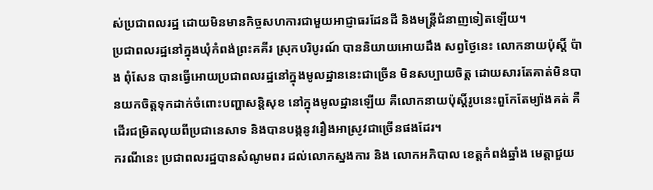ស់ប្រជាពលរដ្ឋ ដោយមិនមានកិច្ចសហការជាមួយអាជ្ញាធរដែនដី និងមន្ត្រីជំនាញទៀតឡើយ។
ប្រជាពលរដ្ឋនៅក្នុងឃុំកំពង់ព្រះគគីរ ស្រុកបរិបូរណ៍ បាននិយាយអោយដឹង សព្វថ្ងៃនេះ លោកនាយប៉ុស្តិ៍ ប៉ាង ពុំសែន បានធ្វើអោយប្រជាពលរដ្ឋនៅក្នុងមូលដ្ឋាននេះជាច្រើន មិនសប្បាយចិត្ត ដោយសារតែគាត់មិនបានយកចិត្តទុកដាក់ចំពោះបញ្ហាសន្តិសុខ នៅក្នុងមូលដ្ឋានឡើយ គឺលោកនាយប៉ុស្តិ៍រូបនេះពួកែតែម្យ៉ាងគត់ គឺដើរជម្រិតលុយពីប្រជានេសាទ និងបានបង្កនូវរឿងអាស្រូវជាច្រើនផងដែរ។
ករណីនេះ ប្រជាពលរដ្ឋបានសំណូមពរ ដល់លោកស្នងការ និង លោកអភិបាល ខេត្តកំពង់ឆ្នាំង មេត្តាជួយ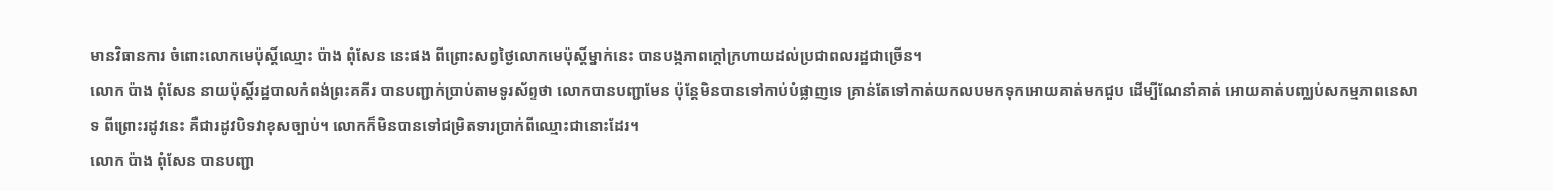មានវិធានការ ចំពោះលោកមេប៉ុស្តិ៍ឈ្មោះ ប៉ាង ពុំសែន នេះផង ពីព្រោះសព្វថ្ងៃលោកមេប៉ុស្តិ៍ម្នាក់នេះ បានបង្កភាពក្តៅក្រហាយដល់ប្រជាពលរដ្ឋជាច្រើន។
លោក ប៉ាង ពុំសែន នាយប៉ុស្តិ៍រដ្ឋបាលកំពង់ព្រះគគីរ បានបញ្ជាក់ប្រាប់តាមទូរស័ព្ទថា លោកបានបញ្ជាមែន ប៉ុន្តែមិនបានទៅកាប់បំផ្លាញទេ គ្រាន់តែទៅកាត់យកលបមកទុកអោយគាត់មកជួប ដើម្បីណែនាំគាត់ អោយគាត់បញ្ឈប់សកម្មភាពនេសាទ ពីព្រោះរដូវនេះ គឺជារដូវបិទវាខុសច្បាប់។ លោកក៏មិនបានទៅជម្រិតទារប្រាក់ពីឈ្មោះជានោះដែរ។
លោក ប៉ាង ពុំសែន បានបញ្ជា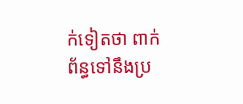ក់ទៀតថា ពាក់ព័ន្ធទៅនឹងប្រ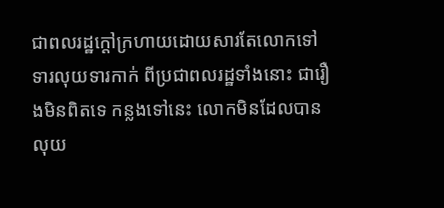ជាពលរដ្ឋក្តៅក្រហាយដោយសារតែលោកទៅទារលុយទារកាក់ ពីប្រជាពលរដ្ឋទាំងនោះ ជារឿងមិនពិតទេ កន្លងទៅនេះ លោកមិនដែលបានលុយ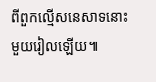ពីពួកល្មើសនេសាទនោះមួយរៀលឡើយ៕